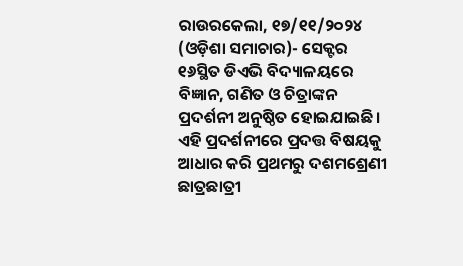ରାଉରକେଲା, ୧୭/୧୧/୨୦୨୪ (ଓଡ଼ିଶା ସମାଚାର)- ସେକ୍ଟର ୧୬ସ୍ଥିତ ଡିଏଭି ବିଦ୍ୟାଳୟରେ ବିଜ୍ଞାନ, ଗଣିତ ଓ ଚିତ୍ରାଙ୍କନ ପ୍ରଦର୍ଶନୀ ଅନୁଷ୍ଠିତ ହୋଇଯାଇଛି। ଏହି ପ୍ରଦର୍ଶନୀରେ ପ୍ରଦତ୍ତ ବିଷୟକୁ ଆଧାର କରି ପ୍ରଥମରୁ ଦଶମଶ୍ରେଣୀ ଛାତ୍ରଛାତ୍ରୀ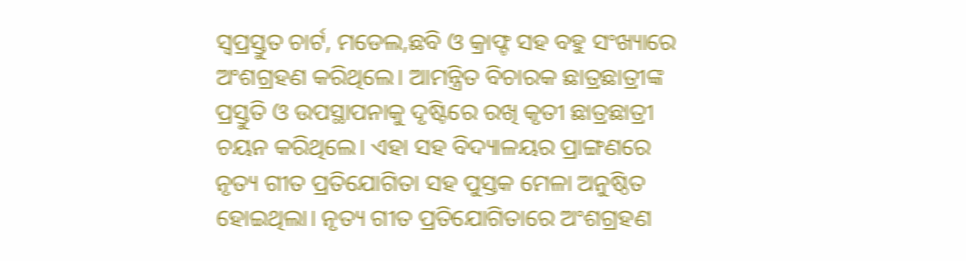ସ୍ବପ୍ରସ୍ତୁତ ଚାର୍ଟ, ମଡେଲ,ଛବି ଓ କ୍ରାଫ୍ଟ ସହ ବହୁ ସଂଖ୍ୟାରେ ଅଂଶଗ୍ରହଣ କରିଥିଲେ। ଆମନ୍ତ୍ରିତ ବିଚାରକ ଛାତ୍ରଛାତ୍ରୀଙ୍କ ପ୍ରସ୍ତୁତି ଓ ଉପସ୍ଥାପନାକୁ ଦୃଷ୍ଟିରେ ରଖି କୃତୀ ଛାତ୍ରଛାତ୍ରୀ ଚୟନ କରିଥିଲେ। ଏହା ସହ ବିଦ୍ୟାଳୟର ପ୍ରାଙ୍ଗଣରେ ନୃତ୍ୟ ଗୀତ ପ୍ରତିଯୋଗିତା ସହ ପୁସ୍ତକ ମେଳା ଅନୁଷ୍ଠିତ ହୋଇଥିଲା। ନୃତ୍ୟ ଗୀତ ପ୍ରତିଯୋଗିତାରେ ଅଂଶଗ୍ରହଣ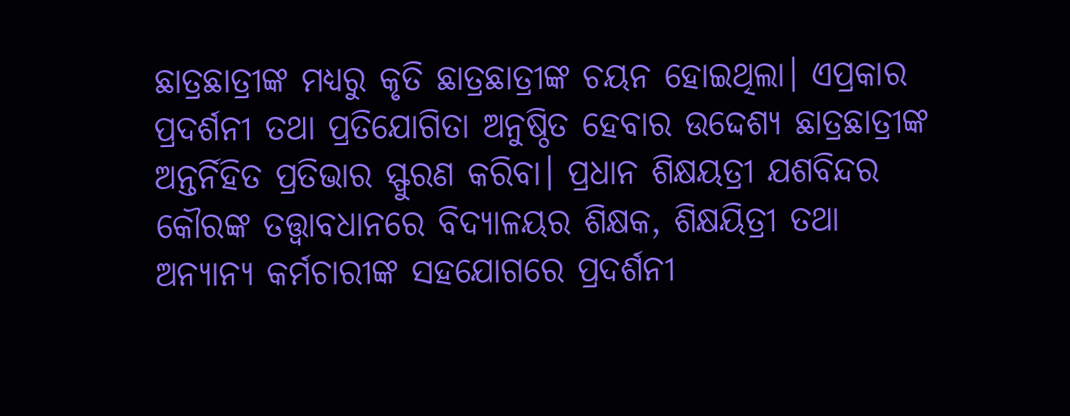ଛାତ୍ରଛାତ୍ରୀଙ୍କ ମଧ୍ୟରୁ କୃତି ଛାତ୍ରଛାତ୍ରୀଙ୍କ ଚୟନ ହୋଇଥିଲା। ଏପ୍ରକାର ପ୍ରଦର୍ଶନୀ ତଥା ପ୍ରତିଯୋଗିତା ଅନୁଷ୍ଠିତ ହେବାର ଉଦ୍ଦେଶ୍ୟ ଛାତ୍ରଛାତ୍ରୀଙ୍କ ଅନ୍ତର୍ନିହିତ ପ୍ରତିଭାର ସ୍ଫୁରଣ କରିବା। ପ୍ରଧାନ ଶିକ୍ଷୟତ୍ରୀ ଯଶବିନ୍ଦର କୌରଙ୍କ ତତ୍ତ୍ବାବଧାନରେ ବିଦ୍ୟାଳୟର ଶିକ୍ଷକ, ଶିକ୍ଷୟିତ୍ରୀ ତଥା ଅନ୍ୟାନ୍ୟ କର୍ମଚାରୀଙ୍କ ସହଯୋଗରେ ପ୍ରଦର୍ଶନୀ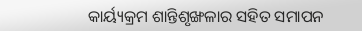କାର୍ୟ୍ୟକ୍ରମ ଶାନ୍ତିଶୃଙ୍ଖଳାର ସହିତ ସମାପନ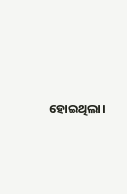ହୋଇଥିଲା।